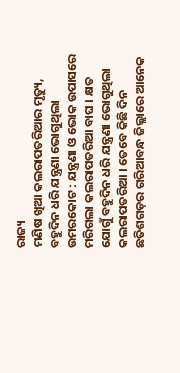ରାଜ୍ୟ
ମଣିଷ ଖିଆ କଲରାପତରିଆର ମୃତ୍ୟୁ, ବହୁଦିନ ଧରି ଯନ୍ତ୍ରଣା ଭୋଗୁଥିଲା
ଉମରକୋଟ : ଯନ୍ତ୍ରଣା ଓ ଭୋକ ଉପାସରେ ମରିଗଲା କଲରାପତରିଆ ବାଘ । କ୍ଷତ ଯୋଗୁଁ ବହୁଦିନ ଧରି ଯନ୍ତ୍ରଣା ଭୋଗୁଥିଲା କଲରାପତରିଆ । ତେବେ କିଛି ଦିନ ଛତିଶଗଡ଼ର ଗରିଆବନ୍ଧ ଜିଲ୍ଲାରେ ଆନେକ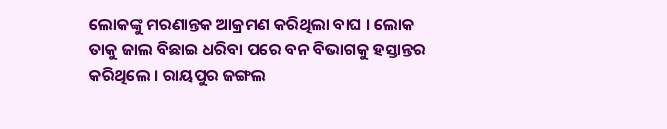ଲୋକଙ୍କୁ ମରଣାନ୍ତକ ଆକ୍ରମଣ କରିଥିଲା ବାଘ । ଲୋକ ତାକୁ ଜାଲ ବିଛାଇ ଧରିବା ପରେ ବନ ବିଭାଗକୁ ହସ୍ତାନ୍ତର କରିଥିଲେ । ରାୟପୁର ଜଙ୍ଗଲ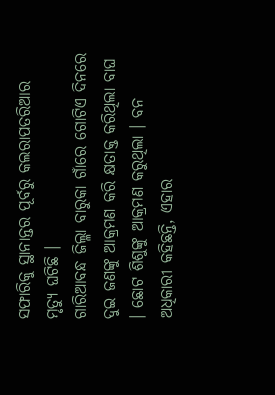ସଫାରିକୁ ସ୍ଥାନାନ୍ତର ପୂର୍ବରୁ କଲରାପତରିଆର ମୃତ୍ୟୁ ଘଟିଛି ।
ଗାରିଆବନ୍ଧ ଜିଲ୍ଳା ବାରୁକା ଗାଁରେ ଗୋଟିଏ ଦିନରେ ଦୁଇ ଜଣଙ୍କୁ ଆକ୍ରମଣ କରି କ୍ଷତାକ୍ତ କରିଥିଲା ବାଘ । ଛୋଟ ଶିଶୁଙ୍କୁ ଆକ୍ରମଣ କରୁଥିଲା । ବନ ଅଧିକାରୀ କହିଛନ୍ତି, ଏହାର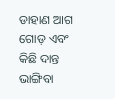ଡାହାଣ ଆଗ ଗୋଡ଼ ଏବଂ କିଛି ଦାନ୍ତ ଭାଙ୍ଗିବା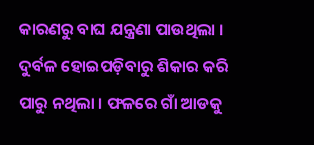କାରଣରୁ ବାଘ ଯନ୍ତ୍ରଣା ପାଉଥିଲା । ଦୁର୍ବଳ ହୋଇପଡ଼ିବାରୁ ଶିକାର କରି ପାରୁ ନଥିଲା । ଫଳରେ ଗାଁ ଆଡକୁ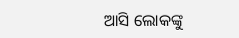ଆସି ଲୋକଙ୍କୁ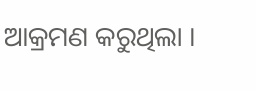ଆକ୍ରମଣ କରୁଥିଲା ।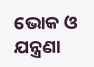ଭୋକ ଓ ଯନ୍ତ୍ରଣା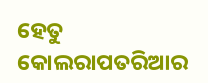ହେତୁ କୋଲରାପତରିଆର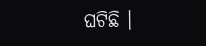ଘଟିଛି ।